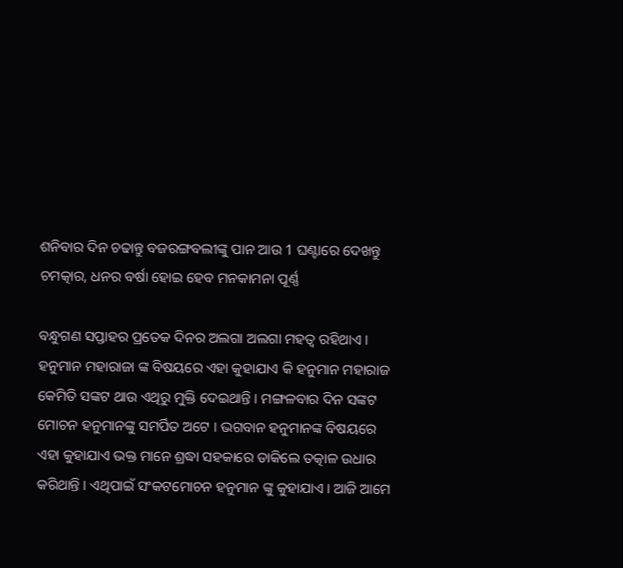ଶନିବାର ଦିନ ଚଢାନ୍ତୁ ବଜରଙ୍ଗବଲୀଙ୍କୁ ପାନ ଆଉ 1 ଘଣ୍ଟାରେ ଦେଖନ୍ତୁ ଚମତ୍କାର, ଧନର ବର୍ଷା ହୋଇ ହେବ ମନକାମନା ପୂର୍ଣ୍ଣ

ବନ୍ଧୁଗଣ ସପ୍ତାହର ପ୍ରତେକ ଦିନର ଅଲଗା ଅଲଗା ମହତ୍ଵ ରହିଥାଏ । ହନୁମାନ ମହାରାଜା ଙ୍କ ବିଷୟରେ ଏହା କୁହାଯାଏ କି ହନୁମାନ ମହାରାଜ କେମିତି ସଙ୍କଟ ଥାଉ ଏଥିରୁ ମୁକ୍ତି ଦେଇଥାନ୍ତି । ମଙ୍ଗଳବାର ଦିନ ସଙ୍କଟ ମୋଚନ ହନୁମାନଙ୍କୁ ସମର୍ପିତ ଅଟେ । ଭଗବାନ ହନୁମାନଙ୍କ ବିଷୟରେ ଏହା କୁହାଯାଏ ଭକ୍ତ ମାନେ ଶ୍ରଦ୍ଧା ସହକାରେ ଡାକିଲେ ତତ୍କାଳ ଉଧାର କରିଥାନ୍ତି । ଏଥିପାଇଁ ସଂକଟମୋଚନ ହନୁମାନ ଙ୍କୁ କୁହାଯାଏ । ଆଜି ଆମେ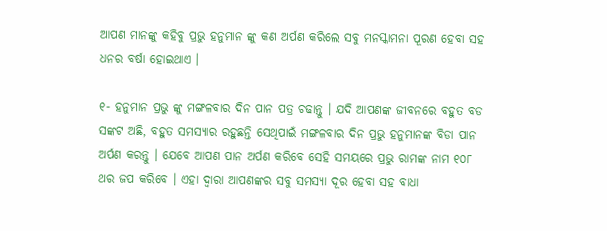ଆପଣ ମାନଙ୍କୁ କହିବୁ ପ୍ରଭୁ ହନୁମାନ ଙ୍କୁ କଣ ଅର୍ପଣ କରିଲେ ସବୁ ମନସ୍କାମନା ପୂରଣ ହେବା ସହ ଧନର ବର୍ଷା ହୋଇଥାଏ ।

୧- ହନୁମାନ ପ୍ରଭୁ ଙ୍କୁ ମଙ୍ଗଳବାର ଦିନ ପାନ ପତ୍ର ଚଢାନ୍ତୁ । ଯଦି ଆପଣଙ୍କ ଜୀବନରେ ବହୁତ ବଡ ସଙ୍କଟ ଅଛି, ବହୁତ ସମସ୍ୟାର ରହୁଛନ୍ତି ସେଥିପାଇଁ ମଙ୍ଗଳବାର ଦିନ ପ୍ରଭୁ ହନୁମାନଙ୍କ ବିଡା ପାନ ଅର୍ପଣ କରନ୍ତୁ । ଯେବେ ଆପଣ ପାନ ଅର୍ପଣ କରିବେ ସେହି ସମୟରେ ପ୍ରଭୁ ରାମଙ୍କ ନାମ ୧୦୮ ଥର ଜପ କରିବେ । ଏହା ଦ୍ଵାରା ଆପଣଙ୍କର ସବୁ ସମସ୍ଯା ଦୂର ହେବା ସହ ବାଧା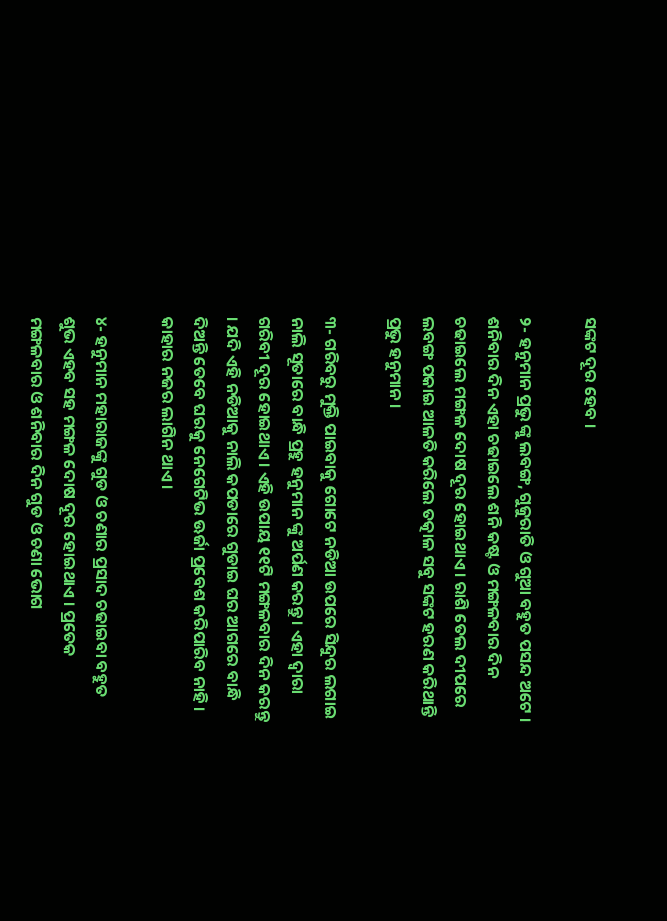ସଙ୍କଟ ଦୂର ହେବ ।

୨- ହନୁମାନ ପ୍ରଭୁ ଙ୍କୁ ଲବଙ୍ଗ, ଗୁଜୁରାତି ଓ ଗୁଆ ବହୁତ ପସନ୍ଦ ଅଟେ । ଶନିବାର ଦିନ ଏହା ଚଢାଇଲେ ଶନି କଷ୍ଟ ଓ ମଙ୍ଗଳବାର ଦିନ ଚଢାଇଲେ ମଙ୍ଗଳ ଦୋଷ ଦୂର ହୋଇଥାଏ । ରାଶି ତେଲ ଦୀପରେ ଲବଙ୍ଗ ପକାଇ ଆଳତି କରିଲେ ତତ୍କାଳ ସବୁ ସଙ୍କଟ ହରଣ କରିଥାନ୍ତି ପ୍ରଭୁ ହନୁମାନ ।

୩- ଗରିବରୁ ମୁକ୍ତି ପାଇବାକୁ ଗୋଟେ ନଡିଆ ଉପରେ ସିନ୍ଦୁର ଲଗାଇ ନାଲି ସୂତାରେ ବାନ୍ଧି ପ୍ରହୁ ହନୁମାନ ଙ୍କୁ ଅର୍ପଣ କରନ୍ତୁ । ଏହା ଦ୍ଵାରା ଗରିବୀ ଦୂର ହୋଇଥାଏ । ଏହି ଉପାୟ ୧୧ଟି ମଙ୍ଗଳବାର ଦିନ କରନ୍ତୁ । ଯଦି ଏହି ନଡିଆକୁ ନାଲି କପଡାରେ ଗୁଡାଇ ଘର ଆଗରେ ବାନ୍ଧି ଦିଅନ୍ତି ତେବେ ଘରକୁ ନେଗେଟିଭ ଊର୍ଜା ପ୍ରବେଶ କରିପାରିବ ନାହି । କାହାର ନଜର ଲାଗିନ ଥାଏ ।

୪- ହନୁମାନ ମହାରାଜଙ୍କୁ ଗୁଡ ଓ ଚଣାର ପ୍ରସାଦ ଚଢାଇବା ବହୁତ ଶୁଭ ଏହବ ସହ ମଙ୍ଗଳ ଦୋଷ ଦୂର ହୋଇଥାଏ । ପ୍ରତେକ ମଙ୍ଗଳବାର ଓ ଶନିବାର ଦିନ ଗୁଡ ଓ ଚଣା ଭୋଗ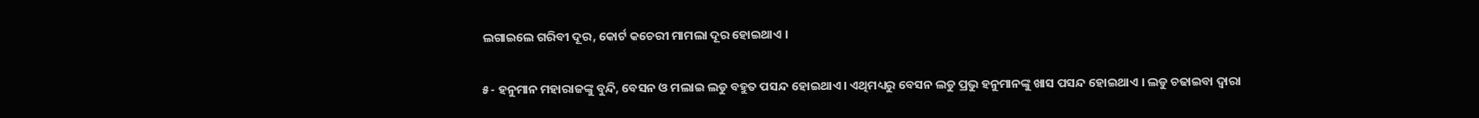ଲଗାଇଲେ ଗରିବୀ ଦୂର, କୋର୍ଟ କଚେରୀ ମାମଲା ଦୂର ହୋଇଥାଏ ।

୫- ହନୁମାନ ମହାରାଜଙ୍କୁ ବୁନ୍ଦି, ବେସନ ଓ ମଲାଇ ଲଡୁ ବହୁତ ପସନ୍ଦ ହୋଇଥାଏ । ଏଥିମଧ୍ୟରୁ ବେସନ ଲଡୁ ପ୍ରଭୁ ହନୁମାନଙ୍କୁ ଖାସ ପସନ୍ଦ ହୋଇଥାଏ । ଲଡୁ ଚଢାଇବା ଦ୍ଵାରା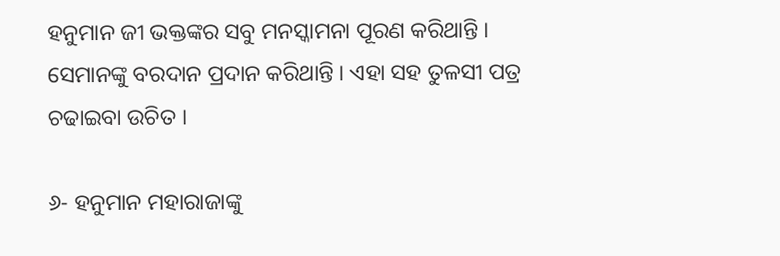ହନୁମାନ ଜୀ ଭକ୍ତଙ୍କର ସବୁ ମନସ୍କାମନା ପୂରଣ କରିଥାନ୍ତି । ସେମାନଙ୍କୁ ବରଦାନ ପ୍ରଦାନ କରିଥାନ୍ତି । ଏହା ସହ ତୁଳସୀ ପତ୍ର ଚଢାଇବା ଉଚିତ ।

୬- ହନୁମାନ ମହାରାଜାଙ୍କୁ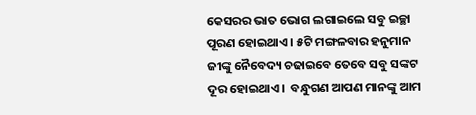କେସରର ଭାତ ଭୋଗ ଲଗାଇଲେ ସବୁ ଇଚ୍ଛା ପୂରଣ ହୋଇଥାଏ । ୫ଟି ମଙ୍ଗଳବାର ହନୁମାନ ଜୀଙ୍କୁ ନୈବେଦ୍ୟ ଚଢାଇବେ ତେବେ ସବୁ ସଙ୍କଟ ଦୂର ହୋଇଥାଏ ।  ବନ୍ଧୁଗଣ ଆପଣ ମାନଙ୍କୁ ଆମ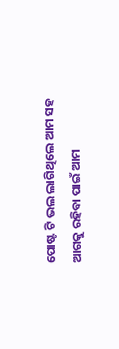ପୋଷ୍ଟ ଟି ଭଲ ଲାଗିଥିଲେ ଆମ ସହ ଆଗକୁ ରହିବା ପାଇଁ ଆମ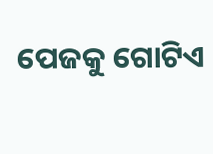ପେଜକୁ ଗୋଟିଏ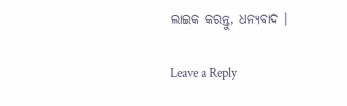ଲାଇକ କରନ୍ତୁ, ଧନ୍ୟବାଦ ।

Leave a Reply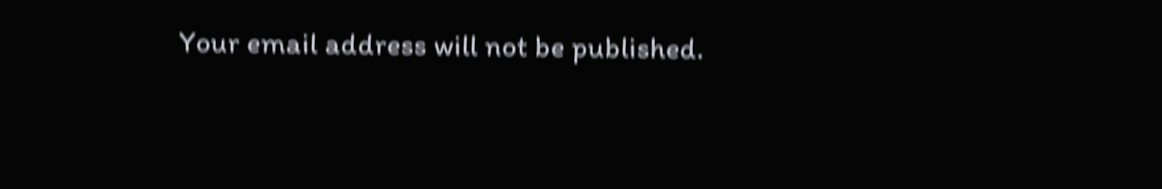Your email address will not be published.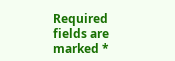Required fields are marked *